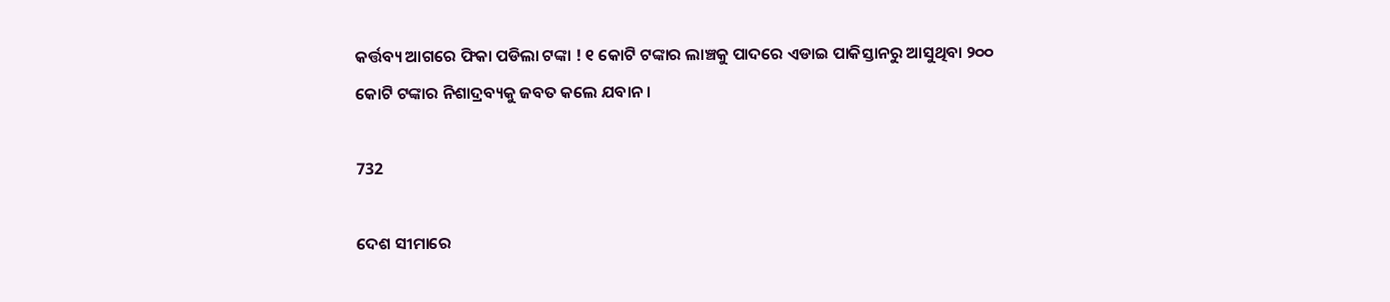କର୍ତ୍ତବ୍ୟ ଆଗରେ ଫିକା ପଡିଲା ଟଙ୍କା ! ୧ କୋଟି ଟଙ୍କାର ଲାଞ୍ଚକୁ ପାଦରେ ଏଡାଇ ପାକିସ୍ତାନରୁ ଆସୁଥିବା ୨୦୦ କୋଟି ଟଙ୍କାର ନିଶାଦ୍ରବ୍ୟକୁ ଜବତ କଲେ ଯବାନ ।

732

ଦେଶ ସୀମାରେ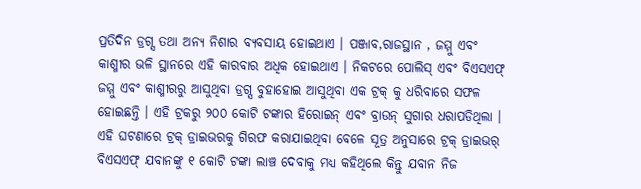ପ୍ରତିଦିନ ଡ୍ରଗ୍ସ ତଥା ଅନ୍ୟ ନିଶାର ବ୍ୟବସାୟ ହୋଇଥାଏ । ପଞ୍ଜାବ,ରାଜସ୍ଥାନ , ଜମ୍ମୁ ଏବଂ କାଶ୍ମୀର ଭଳି ସ୍ଥାନରେ ଏହି କାରବାର ଅଧିକ ହୋଇଥାଏ । ନିକଟରେ ପୋଲିସ୍ ଏବଂ ବିଏସଏଫ୍ ଜମ୍ମୁ ଏବଂ କାଶ୍ମୀରରୁ ଆସୁଥିବା ଡ୍ରଗ୍ସ ବୁହାହୋଇ ଆସୁଥିବା ଏକ ଟ୍ରକ୍ କୁ ଧରିବାରେ ସଫଳ ହୋଇଛନ୍ତି । ଏହି ଟ୍ରକରୁ ୨୦୦ କୋଟି ଟଙ୍କାର ହିରୋଇନ୍ ଏବଂ ବ୍ରାଉନ୍ ସୁଗାର ଧରାପଡିଥିଲା । ଏହି ଘଟଣାରେ ଟ୍ରକ୍ ଡ୍ରାଇଭରକୁ ଗିରଫ କରାଯାଇଥିବା ବେଳେ ସୂତ୍ର ଅନୁସାରେ ଟ୍ରକ୍ ଡ୍ରାଇଭର୍ ବିଏସଏଫ୍ ଯବାନଙ୍କୁ ୧ କୋଟି ଟଙ୍କା ଲାଞ୍ଚ ଦେବାକୁ ମଧ୍ୟ କହିଥିଲେ କିନ୍ତୁ ଯବାନ ନିଜ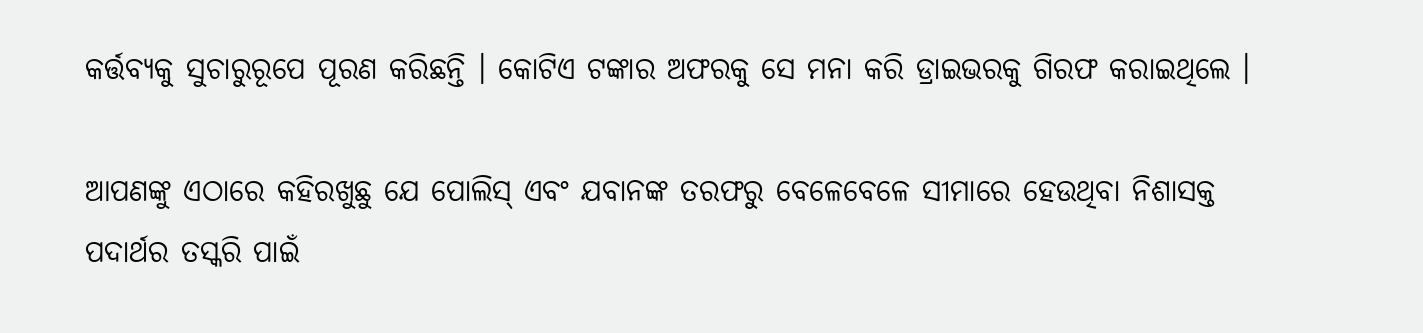କର୍ତ୍ତବ୍ୟକୁ ସୁଚାରୁରୂପେ ପୂରଣ କରିଛନ୍ତି । କୋଟିଏ ଟଙ୍କାର ଅଫରକୁ ସେ ମନା କରି ଡ୍ରାଇଭରକୁ ଗିରଫ କରାଇଥିଲେ ।

ଆପଣଙ୍କୁ ଏଠାରେ କହିରଖୁଛୁ ଯେ ପୋଲିସ୍ ଏବଂ ଯବାନଙ୍କ ତରଫରୁ ବେଳେବେଳେ ସୀମାରେ ହେଉଥିବା ନିଶାସକ୍ତ ପଦାର୍ଥର ତସ୍କରି ପାଇଁ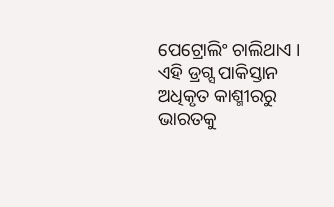ପେଟ୍ରୋଲିଂ ଚାଲିଥାଏ । ଏହି ଡ୍ରଗ୍ସ ପାକିସ୍ତାନ ଅଧିକୃତ କାଶ୍ମୀରରୁ ଭାରତକୁ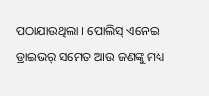ପଠାଯାଉଥିଲା । ପୋଲିସ୍ ଏନେଇ ଡ୍ରାଇଭର୍ ସମେତ ଆଉ ଜଣଙ୍କୁ ମଧ୍ୟ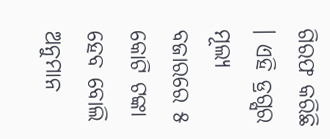ଗିରଫ କରିଛି । ଏହି ଡ୍ରଗ୍ସର ମୂଲ୍ୟ ବଜାରରେ ୫ କୋଟି ଟଙ୍କା ହେବ ବୋଲି ଅନୁମାନ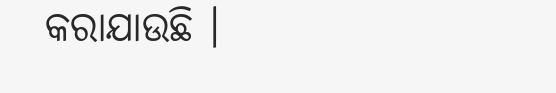କରାଯାଉଛି ।